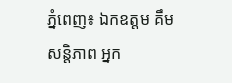ភ្នំពេញ៖ ឯកឧត្តម គឹម សន្តិភាព អ្នក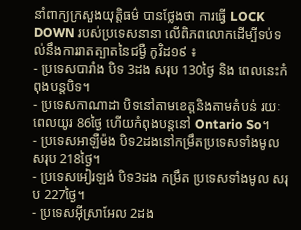នាំពាក្យក្រសួងយុត្តិធម៌ បានថ្លែងថា ការធ្វើ LOCK DOWN របស់ប្រទេសនានា លើពិភពលោកដើម្បីទប់ទល់នឹងការរាតត្បាតនៃជម្ងឺ កូវិដ១៩ ៖
- ប្រទេសបារាំង បិទ 3ដង សរុប 130ថ្ងៃ និង ពេលនេះកំពុងបន្តបិទ។
- ប្រទេសកាណាដា បិទនៅតាមខេត្តនិងតាមតំបន់ រយៈពេលយូរ 86ថ្ងៃ ហើយកំពុងបន្តនៅ Ontario So។
- ប្រទេសអាឡឺម៉ង បិទ2ដងនៅកម្រឹតប្រទេសទាំងមូល សរុប 218ថ្ងៃ។
- ប្រទេសអៀរឡង់ បិទ3ដង កម្រឹត ប្រទេសទាំងមូល សរុប 227ថ្ងៃ។
- ប្រទេសអុីស្រាអែល 2ដង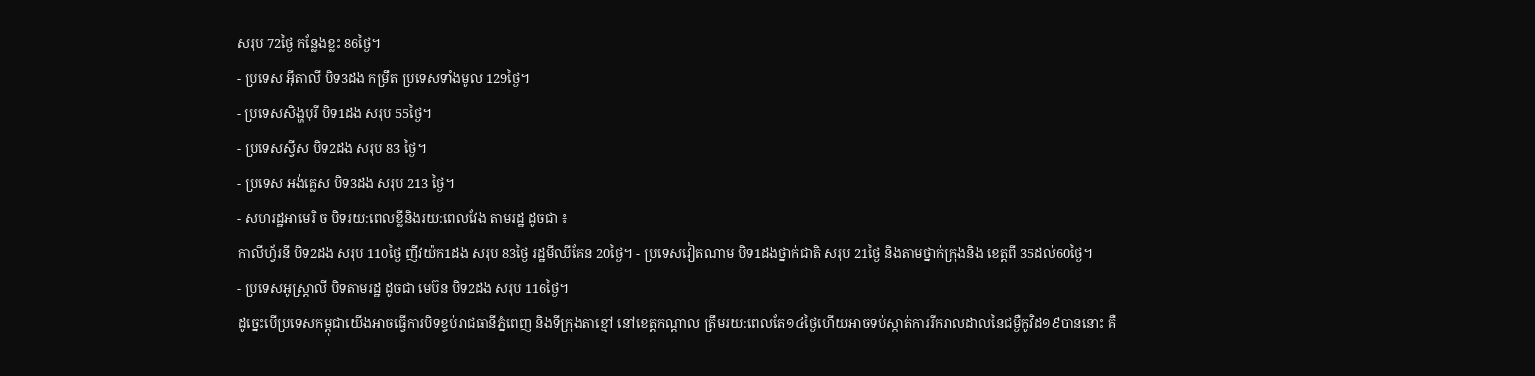សរុប 72ថ្ងៃ កន្លែងខ្លះ 86ថ្ងៃ។
- ប្រទេស អុីតាលី បិទ3ដង កម្រឹត ប្រទេសទាំងមូល 129ថ្ងៃ។
- ប្រទេសសិង្ហបុរី បិទ1ដង សរុប 55ថ្ងៃ។
- ប្រទេសស្វីស បិទ2ដង សរុប 83 ថ្ងៃ។
- ប្រទេស អង់គ្លេស បិទ3ដង សរុប 213 ថ្ងៃ។
- សហរដ្ឋអាមេរិ ច បិទរយ:ពេលខ្លីនិងរយ:ពេលវែង តាមរដ្ឋ ដូចជា ៖
កាលីហ្វ័រនី បិទ2ដង សរុប 110ថ្ងៃ ញីវយ៉ក1ដង សរុប 83ថ្ងៃ រដ្ឋមីឈីគែន 20ថ្ងៃ។ - ប្រទេសវៀតណាម បិទ1ដងថ្នាក់ជាតិ សរុប 21ថ្ងៃ និងតាមថ្នាក់ក្រុងនិង ខេត្តពី 35ដល់60ថ្ងៃ។
- ប្រទេសអូស្ត្រាលី បិទតាមរដ្ឋ ដូចជា មេប៊ន បិទ2ដង សរុប 116ថ្ងៃ។
ដូច្នេះបើប្រទេសកម្ពុជាយើងអាចធ្វើការបិទខ្ទប់រាជធានីភ្នំពេញ និងទីក្រុងតាខ្មៅ នៅខេត្តកណ្តាល ត្រឹមរយ:ពេលតែ១៤ថ្ងៃហើយអាចទប់ស្កាត់ការរីករាលដាលនៃជម្ងឺកូវិដ១៩បាននោះ គឺ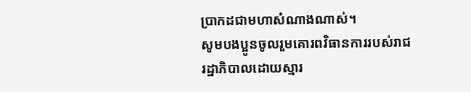ប្រាកដជាមហាសំណាងណាស់។
សូមបងប្អូនចូលរួមគោរពវិធានការរបស់រាជរដ្ឋាភិបាលដោយស្មារ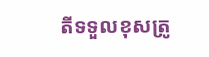តីទទួលខុសត្រូ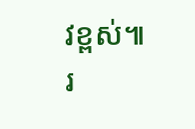វខ្ពស់៕
រ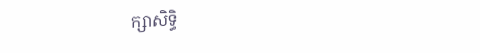ក្សាសិទ្ធិ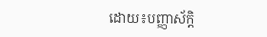ដោយ៖បញ្ញាស័ក្តិ